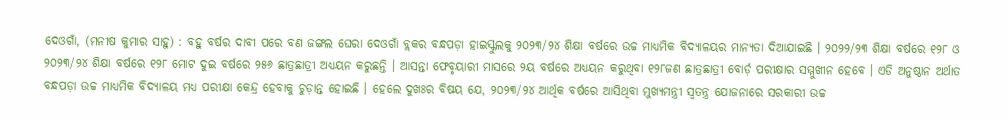ଦେଓଗାଁ, (ମନୀଷ କୁମାର ସାହୁ) : ବହୁ ବର୍ଷର ଦାବୀ ପରେ ବଣ ଜଙ୍ଗଲ ଘେରା ଦେଓଗାଁ ବ୍ଲକର ବନ୍ଧପଡ଼ା ହାଇସ୍କୁଲକୁ ୨୦୨୩/୨୪ ଶିକ୍ଷା ବର୍ଷରେ ଉଚ୍ଚ ମାଧ୍ୟମିକ ବିଦ୍ୟାଳୟର ମାନ୍ୟତା ଦିଆଯାଇଛି । ୨୦୨୨/୨୩ ଶିକ୍ଷା ବର୍ଷରେ ୧୨୮ ଓ ୨୦୨୩/୨୪ ଶିକ୍ଷା ବର୍ଷରେ ୧୨୮ ମୋଟ ଦୁଇ ବର୍ଷରେ ୨୫୬ ଛାତ୍ରଛାତ୍ରୀ ଅଧ୍ୟୟନ କରୁଛନ୍ତି । ଆସନ୍ତା ଫେବୃୟାରୀ ମାସରେ ୨ୟ ବର୍ଷରେ ଅଧ୍ୟୟନ କରୁଥିବା ୧୨୮ଜଣ ଛାତ୍ରଛାତ୍ରୀ ବୋର୍ଡ଼ ପରୀକ୍ଷାର ସମ୍ମୁଖୀନ ହେବେ । ଏଡି ଅନୁଷ୍ଠାନ ଅର୍ଥାତ ବନ୍ଧପଡ଼ା ଉଚ୍ଚ ମାଧ୍ୟମିକ ବିଦ୍ୟାଳୟ ମଧ୍ୟ ପରୀକ୍ଷା କେନ୍ଦ୍ର ହେବାକୁ ଚୁଡ଼ାନ୍ତ ହୋଇଛି । ହେଲେ ଦୁଖଃର ବିଷୟ ଯେ, ୨୦୨୩/୨୪ ଆର୍ଥିକ ବର୍ଷରେ ଆସିଥିବା ମୁଖ୍ୟମନ୍ତ୍ରୀ ସ୍ୱତନ୍ତ୍ର ଯୋଜନାରେ ସରକାରୀ ଉଚ୍ଚ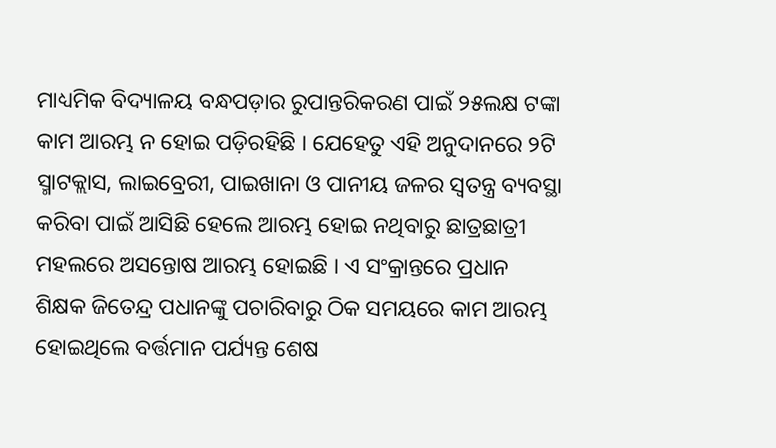ମାଧ୍ୟମିକ ବିଦ୍ୟାଳୟ ବନ୍ଧପଡ଼ାର ରୁପାନ୍ତରିକରଣ ପାଇଁ ୨୫ଲକ୍ଷ ଟଙ୍କା କାମ ଆରମ୍ଭ ନ ହୋଇ ପଡ଼ିରହିଛି । ଯେହେତୁ ଏହି ଅନୁଦାନରେ ୨ଟି ସ୍ମାଟକ୍ଲାସ, ଲାଇବ୍ରେରୀ, ପାଇଖାନା ଓ ପାନୀୟ ଜଳର ସ୍ୱତନ୍ତ୍ର ବ୍ୟବସ୍ଥା କରିବା ପାଇଁ ଆସିଛି ହେଲେ ଆରମ୍ଭ ହୋଇ ନଥିବାରୁ ଛାତ୍ରଛାତ୍ରୀ ମହଲରେ ଅସନ୍ତୋଷ ଆରମ୍ଭ ହୋଇଛି । ଏ ସଂକ୍ରାନ୍ତରେ ପ୍ରଧାନ ଶିକ୍ଷକ ଜିତେନ୍ଦ୍ର ପଧାନଙ୍କୁ ପଚାରିବାରୁ ଠିକ ସମୟରେ କାମ ଆରମ୍ଭ ହୋଇଥିଲେ ବର୍ତ୍ତମାନ ପର୍ଯ୍ୟନ୍ତ ଶେଷ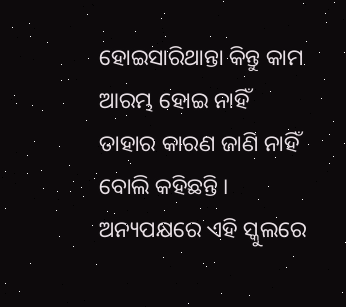ହୋଇସାରିଥାନ୍ତା କିନ୍ତୁ କାମ ଆରମ୍ଭ ହୋଇ ନାହିଁ ତାହାର କାରଣ ଜାଣି ନାହିଁ ବୋଲି କହିଛନ୍ତି । ଅନ୍ୟପକ୍ଷରେ ଏହି ସ୍କୁଲରେ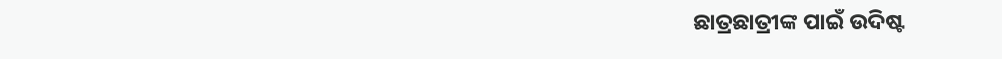ଛାତ୍ରଛାତ୍ରୀଙ୍କ ପାଇଁ ଉଦିଷ୍ଟ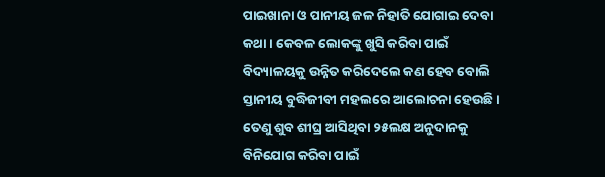ପାଇଖାନା ଓ ପାନୀୟ ଜଳ ନିହାତି ଯୋଗାଇ ଦେବା କଥା । କେବଳ ଲୋକଙ୍କୁ ଖୁସି କରିବା ପାଇଁ ବିଦ୍ୟାଳୟକୁ ଉନ୍ନିତ କରିଦେଲେ କଣ ହେବ ବୋଲି ସ୍ତାନୀୟ ବୁଦ୍ଧିଜୀବୀ ମହଲରେ ଆଲୋଚନା ହେଉଛି । ତେଣୁ ଶୁବ ଶୀଘ୍ର ଆସିଥିବା ୨୫ଲକ୍ଷ ଅନୁଦାନକୁ ବିନିଯୋଗ କରିବା ପାଇଁ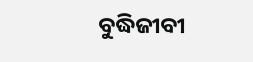ବୁଦ୍ଧିଜୀବୀ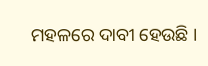ମହଳରେ ଦାବୀ ହେଉଛି ।